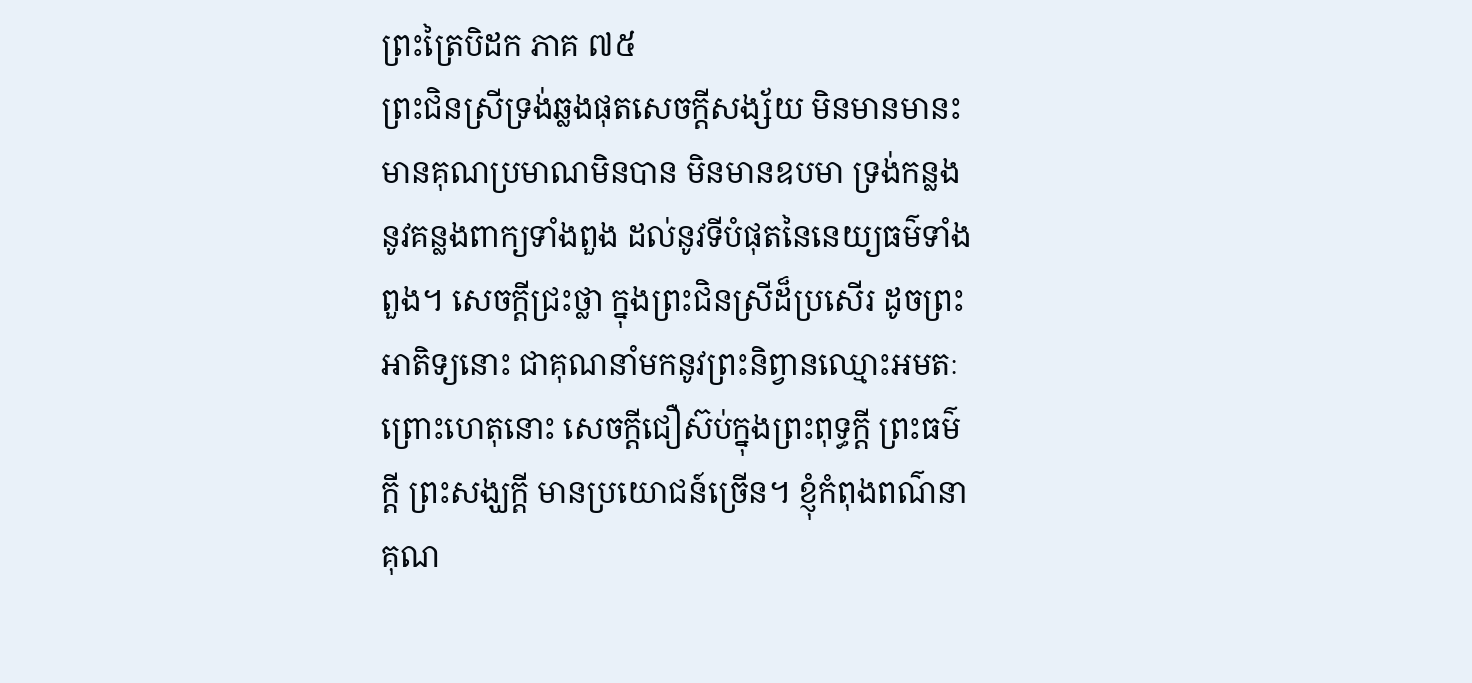ព្រះត្រៃបិដក ភាគ ៧៥
ព្រះជិនស្រីទ្រង់ឆ្លងផុតសេចក្តីសង្ស័យ មិនមានមានះ មានគុណប្រមាណមិនបាន មិនមានឧបមា ទ្រង់កន្លងនូវគន្លងពាក្យទាំងពួង ដល់នូវទីបំផុតនៃនេយ្យធម៌ទាំងពួង។ សេចក្តីជ្រះថ្លា ក្នុងព្រះជិនស្រីដ៏ប្រសើរ ដូចព្រះអាតិទ្យនោះ ជាគុណនាំមកនូវព្រះនិព្វានឈ្មោះអមតៈ ព្រោះហេតុនោះ សេចក្តីជឿស៊ប់ក្នុងព្រះពុទ្ធក្តី ព្រះធម៌ក្តី ព្រះសង្ឃក្តី មានប្រយោជន៍ច្រើន។ ខ្ញុំកំពុងពណ៌នាគុណ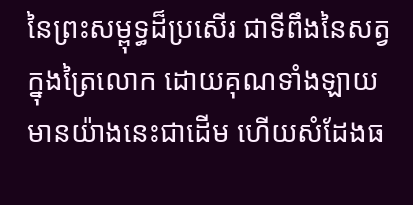នៃព្រះសម្ពុទ្ធដ៏ប្រសើរ ជាទីពឹងនៃសត្វក្នុងត្រៃលោក ដោយគុណទាំងឡាយ មានយ៉ាងនេះជាដើម ហើយសំដែងធ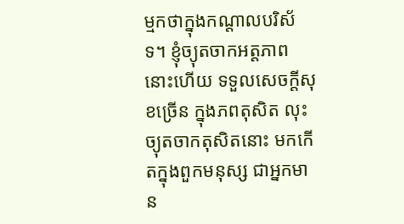ម្មកថាក្នុងកណ្តាលបរិស័ទ។ ខ្ញុំច្យុតចាកអត្តភាពនោះហើយ ទទួលសេចក្តីសុខច្រើន ក្នុងភពតុសិត លុះច្យុតចាកតុសិតនោះ មកកើតក្នុងពួកមនុស្ស ជាអ្នកមាន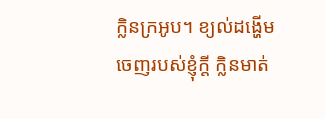ក្លិនក្រអូប។ ខ្យល់ដង្ហើមចេញរបស់ខ្ញុំក្តី ក្លិនមាត់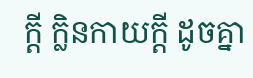ក្តី ក្លិនកាយក្តី ដូចគ្នា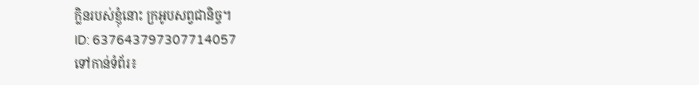ក្លិនរបស់ខ្ញុំនោះ ក្រអូបសព្វជានិច្ច។
ID: 637643797307714057
ទៅកាន់ទំព័រ៖